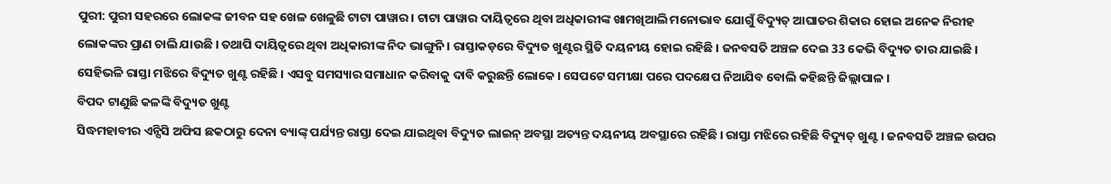ପୁରୀ: ପୁରୀ ସହରରେ ଲୋକଙ୍କ ଜୀବନ ସହ ଖେଳ ଖେଳୁଛି ଟାଟା ପାୱାର । ଟାଟା ପାୱାର ଦାୟିତ୍ଵରେ ଥିବା ଅଧିକାରୀଙ୍କ ଖାମଖିଆଲି ମନୋଭାବ ଯୋଗୁଁ ବିଦ୍ୟୁତ୍ ଆଘାତର ଶିକାର ହୋଇ ଅନେକ ନିରୀହ ଲୋକଙ୍କର ପ୍ରାଣ ଚାଲି ଯାଉଛି । ତଥାପି ଦାୟିତ୍ଵରେ ଥିବା ଅଧିକାରୀଙ୍କ ନିଦ ଭାଙ୍ଗୁନି । ରାସ୍ତାକଡ଼ରେ ବିଦ୍ୟୁତ ଖୁଣ୍ଟର ସ୍ଥିତି ଦୟନୀୟ ହୋଇ ରହିଛି । ଜନବସତି ଅଞ୍ଚଳ ଦେଇ 33 କେଭି ବିଦ୍ୟୁତ ତାର ଯାଇଛି । ସେହିଭଳି ରାସ୍ତା ମଝିରେ ବିଦ୍ୟୁତ ଖୁଣ୍ଟ ରହିଛି । ଏସବୁ ସମସ୍ୟାର ସମାଧାନ କରିବାକୁ ଦାବି କରୁଛନ୍ତି ଲୋକେ । ସେପଟେ ସମୀକ୍ଷା ପରେ ପଦକ୍ଷେପ ନିଆଯିବ ବୋଲି କହିଛନ୍ତି ଜିଲ୍ଲାପାଳ ।
ବିପଦ ଟାଣୁଛି କଳଙ୍କି ବିଦ୍ୟୁତ ଖୁଣ୍ଟ
ସିଦ୍ଧମହାବୀର ଏନ୍ସିସି ଅଫିସ ଛକଠାରୁ ଦେନା ବ୍ୟାଙ୍କ୍ ପର୍ଯ୍ୟନ୍ତ ରାସ୍ତା ଦେଇ ଯାଇଥିବା ବିଦ୍ୟୁତ ଲାଇନ୍ ଅବସ୍ଥା ଅତ୍ୟନ୍ତ ଦୟନୀୟ ଅବସ୍ଥାରେ ରହିଛି । ରାସ୍ତା ମଝିରେ ରହିଛି ବିଦ୍ୟୁତ୍ ଖୁଣ୍ଟ । ଜନବସତି ଅଞ୍ଚଳ ଉପର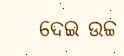ଦେଇ ଉଚ୍ଚ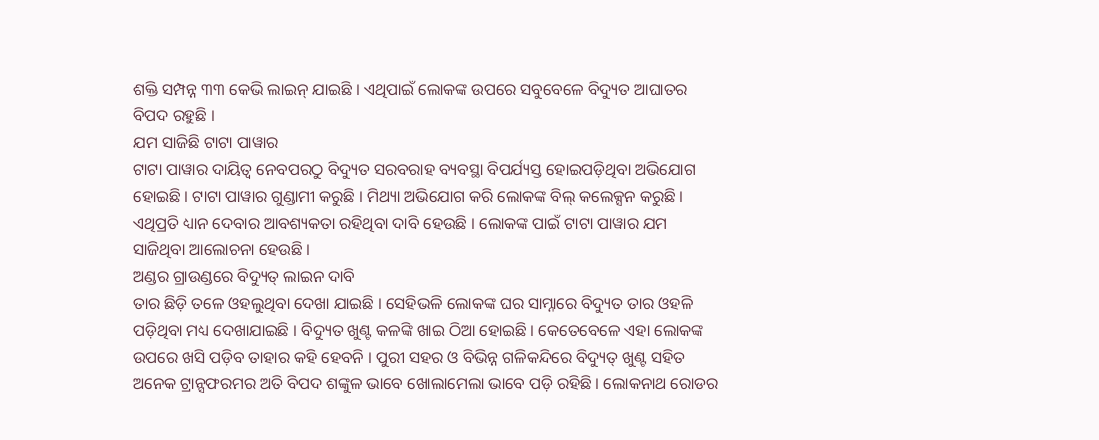ଶକ୍ତି ସମ୍ପନ୍ନ ୩୩ କେଭି ଲାଇନ୍ ଯାଇଛି । ଏଥିପାଇଁ ଲୋକଙ୍କ ଉପରେ ସବୁବେଳେ ବିଦ୍ୟୁତ ଆଘାତର ବିପଦ ରହୁଛି ।
ଯମ ସାଜିଛି ଟାଟା ପାୱାର
ଟାଟା ପାୱାର ଦାୟିତ୍ବ ନେବପରଠୁ ବିଦ୍ୟୁତ ସରବରାହ ବ୍ୟବସ୍ଥା ବିପର୍ଯ୍ୟସ୍ତ ହୋଇପଡ଼ିଥିବା ଅଭିଯୋଗ ହୋଇଛି । ଟାଟା ପାୱାର ଗୁଣ୍ଡାମୀ କରୁଛି । ମିଥ୍ୟା ଅଭିଯୋଗ କରି ଲୋକଙ୍କ ବିଲ୍ କଲେକ୍ସନ କରୁଛି । ଏଥିପ୍ରତି ଧ୍ୟାନ ଦେବାର ଆବଶ୍ୟକତା ରହିଥିବା ଦାବି ହେଉଛି । ଲୋକଙ୍କ ପାଇଁ ଟାଟା ପାୱାର ଯମ ସାଜିଥିବା ଆଲୋଚନା ହେଉଛି ।
ଅଣ୍ଡର ଗ୍ରାଉଣ୍ଡରେ ବିଦ୍ୟୁତ୍ ଲାଇନ ଦାବି
ତାର ଛିଡ଼ି ତଳେ ଓହଲୁଥିବା ଦେଖା ଯାଇଛି । ସେହିଭଳି ଲୋକଙ୍କ ଘର ସାମ୍ନାରେ ବିଦ୍ୟୁତ ତାର ଓହଳି ପଡ଼ିଥିବା ମଧ୍ୟ ଦେଖାଯାଇଛି । ବିଦ୍ୟୁତ ଖୁଣ୍ଟ କଳଙ୍କି ଖାଇ ଠିଆ ହୋଇଛି । କେତେବେଳେ ଏହା ଲୋକଙ୍କ ଉପରେ ଖସି ପଡ଼ିବ ତାହାର କହି ହେବନି । ପୁରୀ ସହର ଓ ବିଭିନ୍ନ ଗଳିକନ୍ଦିରେ ବିଦ୍ୟୁତ୍ ଖୁଣ୍ଟ ସହିତ ଅନେକ ଟ୍ରାନ୍ସଫରମର ଅତି ବିପଦ ଶଙ୍କୁଳ ଭାବେ ଖୋଲାମେଲା ଭାବେ ପଡ଼ି ରହିଛି । ଲୋକନାଥ ରୋଡର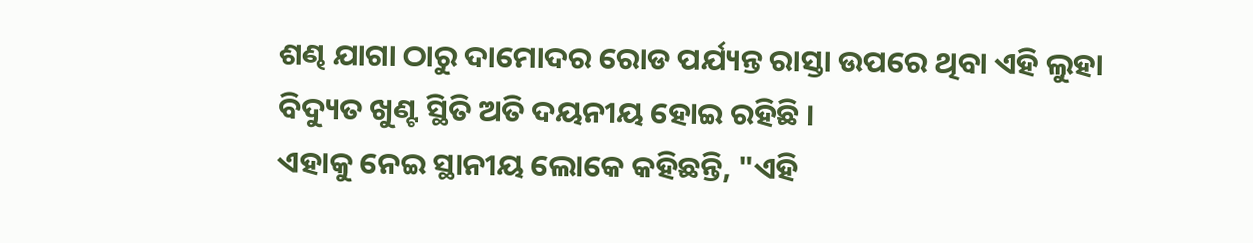ଶଣ୍ଢ ଯାଗା ଠାରୁ ଦାମୋଦର ରୋଡ ପର୍ଯ୍ୟନ୍ତ ରାସ୍ତା ଉପରେ ଥିବା ଏହି ଲୁହା ବିଦ୍ୟୁତ ଖୁଣ୍ଟ ସ୍ଥିତି ଅତି ଦୟନୀୟ ହୋଇ ରହିଛି ।
ଏହାକୁ ନେଇ ସ୍ଥାନୀୟ ଲୋକେ କହିଛନ୍ତି, "ଏହି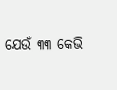ଯେଉଁ ୩୩ କେଭି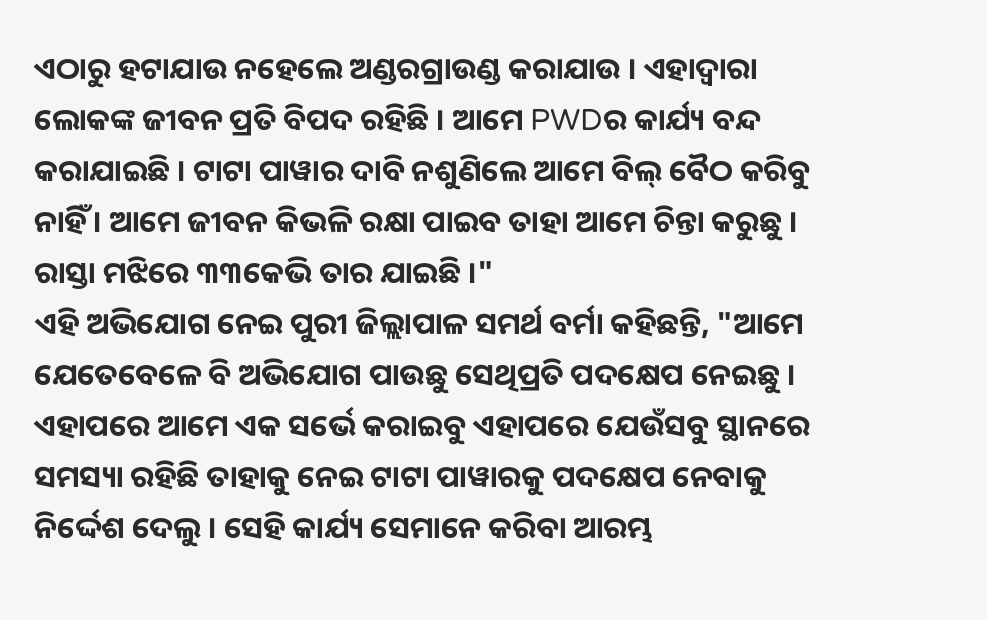ଏଠାରୁ ହଟାଯାଉ ନହେଲେ ଅଣ୍ଡରଗ୍ରାଉଣ୍ଡ କରାଯାଉ । ଏହାଦ୍ବାରା ଲୋକଙ୍କ ଜୀବନ ପ୍ରତି ବିପଦ ରହିଛି । ଆମେ PWDର କାର୍ଯ୍ୟ ବନ୍ଦ କରାଯାଇଛି । ଟାଟା ପାୱାର ଦାବି ନଶୁଣିଲେ ଆମେ ବିଲ୍ ବୈଠ କରିବୁ ନାହିଁ । ଆମେ ଜୀବନ କିଭଳି ରକ୍ଷା ପାଇବ ତାହା ଆମେ ଚିନ୍ତା କରୁଛୁ । ରାସ୍ତା ମଝିରେ ୩୩କେଭି ତାର ଯାଇଛି ।"
ଏହି ଅଭିଯୋଗ ନେଇ ପୁରୀ ଜିଲ୍ଲାପାଳ ସମର୍ଥ ବର୍ମା କହିଛନ୍ତି, "ଆମେ ଯେତେବେଳେ ବି ଅଭିଯୋଗ ପାଉଛୁ ସେଥିପ୍ରତି ପଦକ୍ଷେପ ନେଇଛୁ । ଏହାପରେ ଆମେ ଏକ ସର୍ଭେ କରାଇବୁ ଏହାପରେ ଯେଉଁସବୁ ସ୍ଥାନରେ ସମସ୍ୟା ରହିଛି ତାହାକୁ ନେଇ ଟାଟା ପାୱାରକୁ ପଦକ୍ଷେପ ନେବାକୁ ନିର୍ଦ୍ଦେଶ ଦେଲୁ । ସେହି କାର୍ଯ୍ୟ ସେମାନେ କରିବା ଆରମ୍ଭ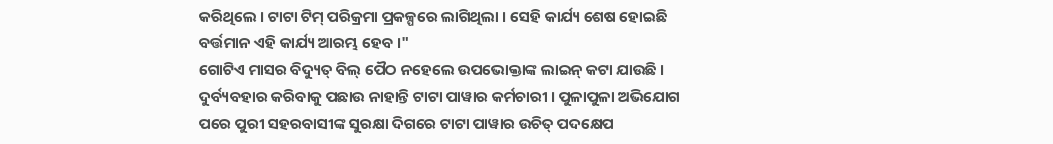କରିଥିଲେ । ଟାଟା ଟିମ୍ ପରିକ୍ରମା ପ୍ରକଳ୍ପରେ ଲାଗିଥିଲା । ସେହି କାର୍ଯ୍ୟ ଶେଷ ହୋଇଛି ବର୍ତ୍ତମାନ ଏହି କାର୍ଯ୍ୟ ଆରମ୍ଭ ହେବ ।"
ଗୋଟିଏ ମାସର ବିଦ୍ୟୁତ୍ ବିଲ୍ ପୈଠ ନହେଲେ ଉପଭୋକ୍ତାଙ୍କ ଲାଇନ୍ କଟା ଯାଉଛି । ଦୁର୍ବ୍ୟବହାର କରିବାକୁ ପଛାଉ ନାହାନ୍ତି ଟାଟା ପାୱାର କର୍ମଚାରୀ । ପୁଳାପୁଳା ଅଭିଯୋଗ ପରେ ପୁରୀ ସହରବାସୀଙ୍କ ସୁରକ୍ଷା ଦିଗରେ ଟାଟା ପାୱାର ଉଚିତ୍ ପଦକ୍ଷେପ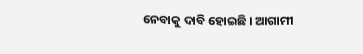ନେବାକୁ ଦାବି ହୋଇଛି । ଆଗାମୀ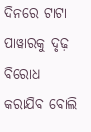ଦିନରେ ଟାଟା ପାୱାରକୁ ଦୃଢ଼ ବିରୋଧ କରାଯିବ ବୋଲି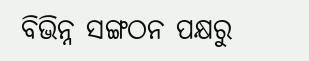ବିଭିନ୍ନ ସଙ୍ଗଠନ ପକ୍ଷରୁ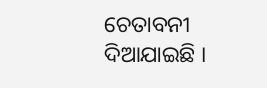ଚେତାବନୀ ଦିଆଯାଇଛି ।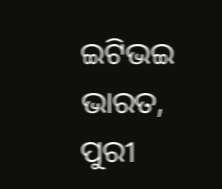ଇଟିଭଇ ଭାରତ, ପୁରୀ